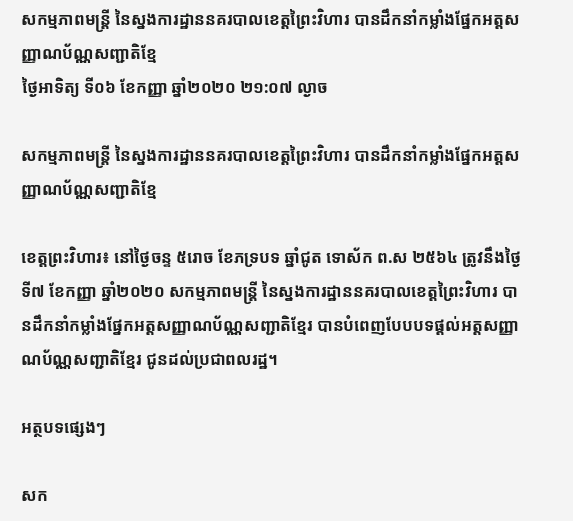សកម្មភាពមន្រ្តី នៃស្នងការដ្ឋាននគរបាលខេត្តព្រៃះវិហារ បានដឹកនាំកម្លាំងផ្នែកអត្តសញ្ញាណប័ណ្ណសញ្ជាតិខ្មែ
ថ្ងៃអាទិត្យ ទី០៦ ខែកញ្ញា ឆ្នាំ២០២០ ២១:០៧ ល្ងាច

សកម្មភាពមន្រ្តី នៃស្នងការដ្ឋាននគរបាលខេត្តព្រៃះវិហារ បានដឹកនាំកម្លាំងផ្នែកអត្តសញ្ញាណប័ណ្ណសញ្ជាតិខ្មែ

ខេត្តព្រះវិហារ៖ នៅថ្ងៃចន្ទ ៥រោច ខែភទ្របទ ឆ្នាំជូត ទោស័ក ព.ស ២៥៦៤ ត្រូវនឹងថ្ងៃទី៧ ខែកញ្ញា ឆ្នាំ២០២០ សកម្មភាពមន្រ្តី នៃស្នងការដ្ឋាននគរបាលខេត្តព្រៃះវិហារ បានដឹកនាំកម្លាំងផ្នែកអត្តសញ្ញាណប័ណ្ណសញ្ជាតិខ្មែរ បានបំពេញបែបបទផ្ដល់អត្តសញ្ញាណប័ណ្ណសញ្ជាតិខ្មែរ ជូនដល់ប្រជាពលរដ្ឋ។

អត្ថបទផ្សេងៗ

សក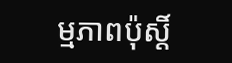ម្មភាពប៉ុស្តិ៍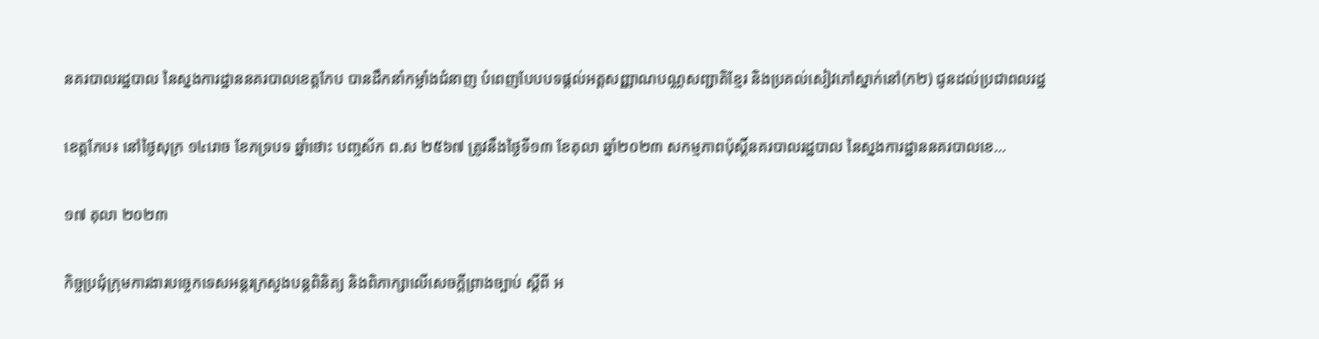នគរបាលរដ្ឋបាល នៃស្នងការដ្ឋាននគរបាលខេត្តកែប បានដឹកនាំកម្លាំងជំនាញ បំពេញបែបបទផ្ដល់អត្តសញ្ញាណបណ្ណសញ្ជាតិខ្មែរ និងប្រគល់សៀវភៅស្នាក់នៅ(ក២) ជូនដល់ប្រជាពលរដ្ឋ

ខេត្តកែប៖ នៅថ្ងៃសុក្រ ១៤រោច ខែភទ្របទ ឆ្នាំថោះ បញ្ចស័ក ព.ស ២៥៦៧ ត្រូវនឹងថ្ងៃទី១៣ ខែតុលា ឆ្នាំ២០២៣ សកម្មភាពប៉ុស្តិ៍នគរបាលរដ្ឋបាល នៃស្នងការដ្ឋាននគរបាលខេ...

១៧ តុលា ២០២៣

កិច្ចប្រជុំក្រុមការងារបច្ចេកទេសអន្តរក្រសួងបន្តពិនិត្យ និងពិភាក្សាលើសេចក្ដីព្រាងច្បាប់ ស្ដីពី អ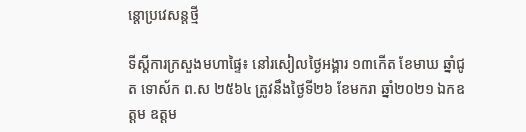ន្តោប្រវេសន្តថ្មី

ទីស្តីការក្រសួងមហាផ្ទៃ៖ នៅរសៀលថ្ងៃអង្គារ ១៣កើត ខែមាឃ ឆ្នាំជូត ទោស័ក ព.ស ២៥៦៤ ត្រូវនឹងថ្ងៃទី២៦ ខែមករា ឆ្នាំ២០២១ ឯកឧត្តម ឧត្តម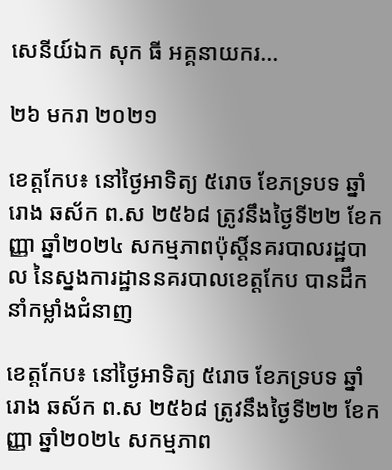សេនីយ៍ឯក សុក ធី អគ្គនាយករ...

២៦ មករា ២០២១

ខេត្តកែប៖ នៅថ្ងៃអាទិត្យ ៥រោច ខែភទ្របទ ឆ្នាំរោង ឆស័ក ព.ស ២៥៦៨ ត្រូវនឹងថ្ងៃទី២២ ខែកញ្ញា ឆ្នាំ២០២៤ សកម្មភាពប៉ុស្តិ៍នគរបាលរដ្ឋបាល នៃស្នងការដ្ឋាននគរបាលខេត្តកែប បានដឹកនាំកម្លាំងជំនាញ

ខេត្តកែប៖ នៅថ្ងៃអាទិត្យ ៥រោច ខែភទ្របទ ឆ្នាំរោង ឆស័ក ព.ស ២៥៦៨ ត្រូវនឹងថ្ងៃទី២២ ខែកញ្ញា ឆ្នាំ២០២៤ សកម្មភាព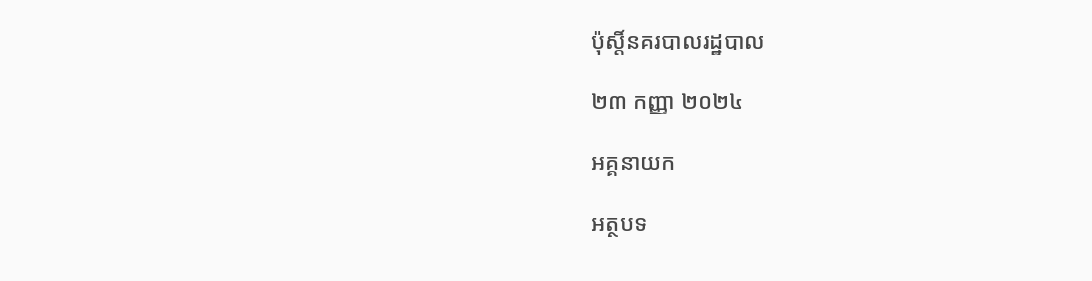ប៉ុស្តិ៍នគរបាលរដ្ឋបាល

២៣ កញ្ញា ២០២៤

អគ្គនាយក

អត្ថបទ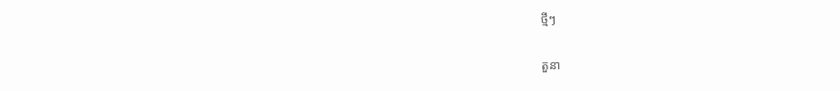ថ្មីៗ

តួនា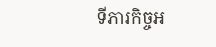ទីភារកិច្ចអ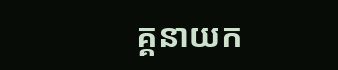គ្គនាយក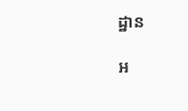ដ្ឋាន

អ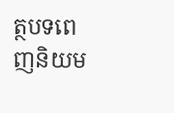ត្ថបទពេញនិយម